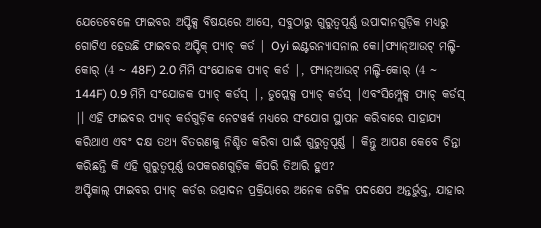ଯେତେବେଳେ ଫାଇବର ଅପ୍ଟିକ୍ସ ବିଷୟରେ ଆସେ, ସବୁଠାରୁ ଗୁରୁତ୍ୱପୂର୍ଣ୍ଣ ଉପାଦାନଗୁଡ଼ିକ ମଧ୍ୟରୁ ଗୋଟିଏ ହେଉଛି ଫାଇବର ଅପ୍ଟିକ୍ ପ୍ୟାଚ୍ କର୍ଡ | Oyi ଇଣ୍ଟରନ୍ୟାସନାଲ କୋ।ଫ୍ୟାନ୍ଆଉଟ୍ ମଲ୍ଟି-କୋର୍ (4 ~ 48F) 2.0 ମିମି ସଂଯୋଜକ ପ୍ୟାଚ୍ କର୍ଡ |, ଫ୍ୟାନ୍ଆଉଟ୍ ମଲ୍ଟି-କୋର୍ (4 ~ 144F) 0.9 ମିମି ସଂଯୋଜକ ପ୍ୟାଚ୍ କର୍ଡସ୍ |, ଡୁପ୍ଲେକ୍ସ ପ୍ୟାଚ୍ କର୍ଡସ୍ |ଏବଂସିମ୍ପ୍ଲେକ୍ସ ପ୍ୟାଚ୍ କର୍ଡସ୍ |। ଏହି ଫାଇବର ପ୍ୟାଚ୍ କର୍ଡଗୁଡ଼ିକ ନେଟୱର୍କ ମଧ୍ୟରେ ସଂଯୋଗ ସ୍ଥାପନ କରିବାରେ ସାହାଯ୍ୟ କରିଥାଏ ଏବଂ ଦକ୍ଷ ତଥ୍ୟ ବିତରଣକୁ ନିଶ୍ଚିତ କରିବା ପାଇଁ ଗୁରୁତ୍ୱପୂର୍ଣ୍ଣ | କିନ୍ତୁ ଆପଣ କେବେ ଚିନ୍ତା କରିଛନ୍ତି କି ଏହି ଗୁରୁତ୍ୱପୂର୍ଣ୍ଣ ଉପକରଣଗୁଡ଼ିକ କିପରି ତିଆରି ହୁଏ?
ଅପ୍ଟିକାଲ୍ ଫାଇବର ପ୍ୟାଚ୍ କର୍ଡର ଉତ୍ପାଦନ ପ୍ରକ୍ରିୟାରେ ଅନେକ ଜଟିଳ ପଦକ୍ଷେପ ଅନ୍ତର୍ଭୁକ୍ତ, ଯାହାର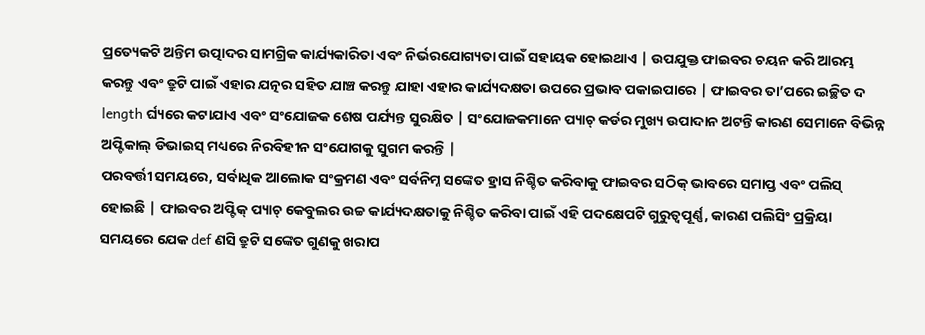ପ୍ରତ୍ୟେକଟି ଅନ୍ତିମ ଉତ୍ପାଦର ସାମଗ୍ରିକ କାର୍ଯ୍ୟକାରିତା ଏବଂ ନିର୍ଭରଯୋଗ୍ୟତା ପାଇଁ ସହାୟକ ହୋଇଥାଏ | ଉପଯୁକ୍ତ ଫାଇବର ଚୟନ କରି ଆରମ୍ଭ କରନ୍ତୁ ଏବଂ ତ୍ରୁଟି ପାଇଁ ଏହାର ଯତ୍ନର ସହିତ ଯାଞ୍ଚ କରନ୍ତୁ ଯାହା ଏହାର କାର୍ଯ୍ୟଦକ୍ଷତା ଉପରେ ପ୍ରଭାବ ପକାଇପାରେ | ଫାଇବର ତା’ପରେ ଇଚ୍ଛିତ ଦ length ର୍ଘ୍ୟରେ କଟାଯାଏ ଏବଂ ସଂଯୋଜକ ଶେଷ ପର୍ଯ୍ୟନ୍ତ ସୁରକ୍ଷିତ | ସଂଯୋଜକମାନେ ପ୍ୟାଚ୍ କର୍ଡର ମୁଖ୍ୟ ଉପାଦାନ ଅଟନ୍ତି କାରଣ ସେମାନେ ବିଭିନ୍ନ ଅପ୍ଟିକାଲ୍ ଡିଭାଇସ୍ ମଧ୍ୟରେ ନିରବିହୀନ ସଂଯୋଗକୁ ସୁଗମ କରନ୍ତି |
ପରବର୍ତ୍ତୀ ସମୟରେ, ସର୍ବାଧିକ ଆଲୋକ ସଂକ୍ରମଣ ଏବଂ ସର୍ବନିମ୍ନ ସଙ୍କେତ ହ୍ରାସ ନିଶ୍ଚିତ କରିବାକୁ ଫାଇବର ସଠିକ୍ ଭାବରେ ସମାପ୍ତ ଏବଂ ପଲିସ୍ ହୋଇଛି | ଫାଇବର ଅପ୍ଟିକ୍ ପ୍ୟାଚ୍ କେବୁଲର ଉଚ୍ଚ କାର୍ଯ୍ୟଦକ୍ଷତାକୁ ନିଶ୍ଚିତ କରିବା ପାଇଁ ଏହି ପଦକ୍ଷେପଟି ଗୁରୁତ୍ୱପୂର୍ଣ୍ଣ, କାରଣ ପଲିସିଂ ପ୍ରକ୍ରିୟା ସମୟରେ ଯେକ def ଣସି ତ୍ରୁଟି ସଙ୍କେତ ଗୁଣକୁ ଖରାପ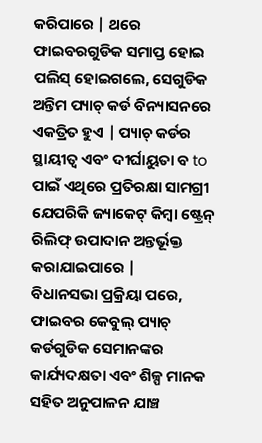କରିପାରେ | ଥରେ ଫାଇବରଗୁଡିକ ସମାପ୍ତ ହୋଇ ପଲିସ୍ ହୋଇଗଲେ, ସେଗୁଡିକ ଅନ୍ତିମ ପ୍ୟାଚ୍ କର୍ଡ ବିନ୍ୟାସନରେ ଏକତ୍ରିତ ହୁଏ | ପ୍ୟାଚ୍ କର୍ଡର ସ୍ଥାୟୀତ୍ୱ ଏବଂ ଦୀର୍ଘାୟୁତା ବ to ପାଇଁ ଏଥିରେ ପ୍ରତିରକ୍ଷା ସାମଗ୍ରୀ ଯେପରିକି ଜ୍ୟାକେଟ୍ କିମ୍ବା ଷ୍ଟ୍ରେନ୍ ରିଲିଫ୍ ଉପାଦାନ ଅନ୍ତର୍ଭୂକ୍ତ କରାଯାଇପାରେ |
ବିଧାନସଭା ପ୍ରକ୍ରିୟା ପରେ, ଫାଇବର କେବୁଲ୍ ପ୍ୟାଚ୍ କର୍ଡଗୁଡିକ ସେମାନଙ୍କର କାର୍ଯ୍ୟଦକ୍ଷତା ଏବଂ ଶିଳ୍ପ ମାନକ ସହିତ ଅନୁପାଳନ ଯାଞ୍ଚ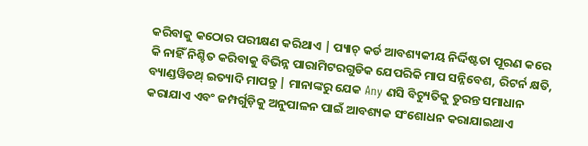କରିବାକୁ କଠୋର ପରୀକ୍ଷଣ କରିଥାଏ | ପ୍ୟାଚ୍ କର୍ଡ ଆବଶ୍ୟକୀୟ ନିର୍ଦ୍ଦିଷ୍ଟତା ପୂରଣ କରେ କି ନାହିଁ ନିଶ୍ଚିତ କରିବାକୁ ବିଭିନ୍ନ ପାରାମିଟରଗୁଡିକ ଯେପରିକି ମାପ ସନ୍ନିବେଶ, ରିଟର୍ନ କ୍ଷତି, ବ୍ୟାଣ୍ଡୱିଡଥ୍ ଇତ୍ୟାଦି ମାପନ୍ତୁ | ମାନାଙ୍କରୁ ଯେକ Any ଣସି ବିଚ୍ୟୁତିକୁ ତୁରନ୍ତ ସମାଧାନ କରାଯାଏ ଏବଂ ଜମ୍ପର୍ଗୁଡ଼ିକୁ ଅନୁପାଳନ ପାଇଁ ଆବଶ୍ୟକ ସଂଶୋଧନ କରାଯାଇଥାଏ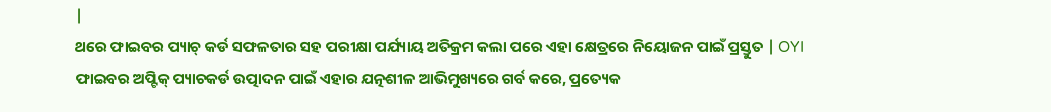|
ଥରେ ଫାଇବର ପ୍ୟାଚ୍ କର୍ଡ ସଫଳତାର ସହ ପରୀକ୍ଷା ପର୍ଯ୍ୟାୟ ଅତିକ୍ରମ କଲା ପରେ ଏହା କ୍ଷେତ୍ରରେ ନିୟୋଜନ ପାଇଁ ପ୍ରସ୍ତୁତ | OYI ଫାଇବର ଅପ୍ଟିକ୍ ପ୍ୟାଚକର୍ଡ ଉତ୍ପାଦନ ପାଇଁ ଏହାର ଯତ୍ନଶୀଳ ଆଭିମୁଖ୍ୟରେ ଗର୍ବ କରେ, ପ୍ରତ୍ୟେକ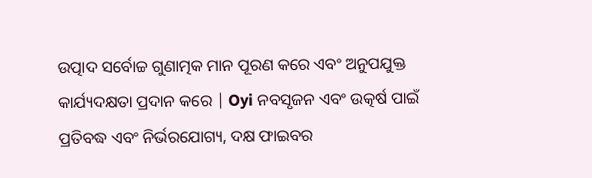ଉତ୍ପାଦ ସର୍ବୋଚ୍ଚ ଗୁଣାତ୍ମକ ମାନ ପୂରଣ କରେ ଏବଂ ଅନୁପଯୁକ୍ତ କାର୍ଯ୍ୟଦକ୍ଷତା ପ୍ରଦାନ କରେ | Oyi ନବସୃଜନ ଏବଂ ଉତ୍କର୍ଷ ପାଇଁ ପ୍ରତିବଦ୍ଧ ଏବଂ ନିର୍ଭରଯୋଗ୍ୟ, ଦକ୍ଷ ଫାଇବର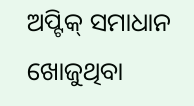ଅପ୍ଟିକ୍ ସମାଧାନ ଖୋଜୁଥିବା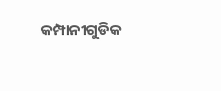କମ୍ପାନୀଗୁଡିକ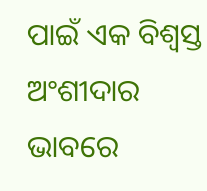ପାଇଁ ଏକ ବିଶ୍ୱସ୍ତ ଅଂଶୀଦାର ଭାବରେ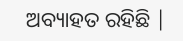ଅବ୍ୟାହତ ରହିଛି |